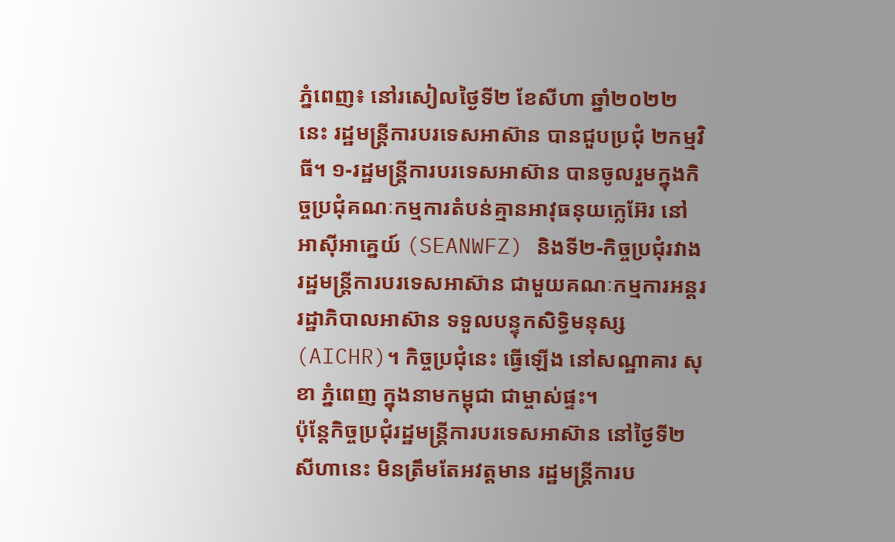ភ្នំពេញ៖ នៅរសៀលថ្ងៃទី២ ខែសីហា ឆ្នាំ២០២២ នេះ រដ្ឋមន្ត្រីការបរទេសអាស៊ាន បានជួបប្រជុំ ២កម្មវិធី។ ១-រដ្ឋមន្ត្រីការបរទេសអាស៊ាន បានចូលរួមក្នុងកិច្ចប្រជុំគណៈកម្មការតំបន់គ្មានអាវុធនុយក្លេអ៊ែរ នៅអាស៊ីអាគ្នេយ៍ (SEANWFZ) និងទី២-កិច្ចប្រជុំរវាងរដ្ឋមន្ត្រីការបរទេសអាស៊ាន ជាមួយគណៈកម្មការអន្តររដ្ឋាភិបាលអាស៊ាន ទទួលបន្ទុកសិទ្ធិមនុស្ស (AICHR)។ កិច្ចប្រជុំនេះ ធ្វើឡើង នៅសណ្ឋាគារ សុខា ភ្នំពេញ ក្នុងនាមកម្ពុជា ជាម្ចាស់ផ្ទះ។
ប៉ុន្តែកិច្ចប្រជុំរដ្ឋមន្ត្រីការបរទេសអាស៊ាន នៅថ្ងៃទី២សីហានេះ មិនត្រឹមតែអវត្តមាន រដ្ឋមន្ត្រីការប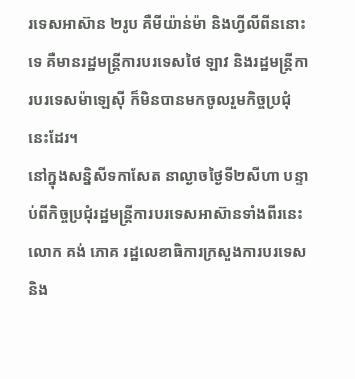រទេសអាស៊ាន ២រូប គឺមីយ៉ាន់ម៉ា និងហ្វីលីពីននោះទេ គឺមានរដ្ឋមន្ត្រីការបរទេសថៃ ឡាវ និងរដ្ឋមន្ត្រីការបរទេសម៉ាឡេស៊ី ក៏មិនបានមកចូលរួមកិច្ចប្រជុំនេះដែរ។
នៅក្នុងសន្និសីទកាសែត នាល្ងាចថ្ងៃទី២សីហា បន្ទាប់ពីកិច្ចប្រជុំរដ្ឋមន្ត្រីការបរទេសអាស៊ានទាំងពីរនេះ លោក គង់ ភោគ រដ្ឋលេខាធិការក្រសួងការបរទេស និង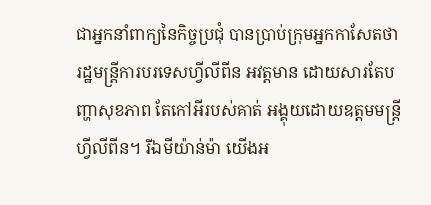ជាអ្នកនាំពាក្យនៃកិច្ចប្រជុំ បានប្រាប់ក្រុមអ្នកកាសែតថា រដ្ឋមន្ត្រីការបរទេសហ្វីលីពីន អវត្តមាន ដោយសារតែបញ្ហាសុខភាព តែកៅអីរបស់គាត់ អង្គុយដោយឧត្តមមន្ត្រីហ្វីលីពីន។ រីឯមីយ៉ាន់ម៉ា យើងអ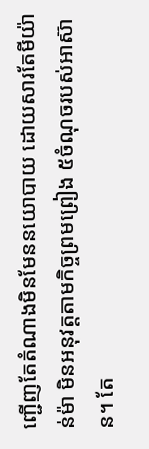ញ្ជើញតែតំណាងមិនមែននយោបាយ ដោយសារតែមីយ៉ាន់ម៉ា មិនអនុវត្តតាមកិច្ចព្រមព្រៀង ៥ចំណុចរបស់អាស៊ាន។ តែ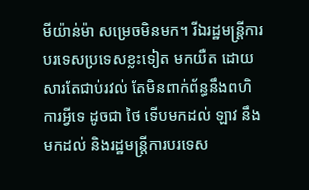មីយ៉ាន់ម៉ា សម្រេចមិនមក។ រីឯរដ្ឋមន្ត្រីការបរទេសប្រទេសខ្លះទៀត មកយឺត ដោយសារតែជាប់រវល់ តែមិនពាក់ព័ន្ធនឹងពហិការអ្វីទេ ដូចជា ថៃ ទើបមកដល់ ឡាវ នឹងមកដល់ និងរដ្ឋមន្ត្រីការបរទេស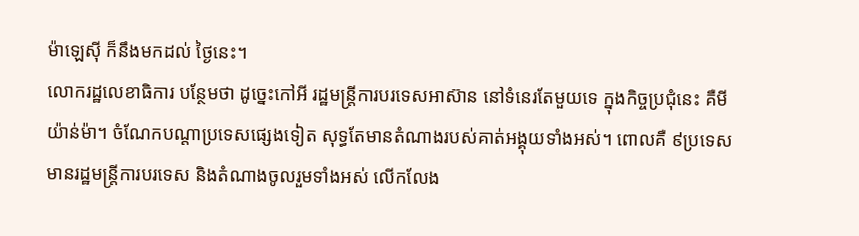ម៉ាឡេស៊ី ក៏នឹងមកដល់ ថ្ងៃនេះ។
លោករដ្ឋលេខាធិការ បន្ថែមថា ដូច្នេះកៅអី រដ្ឋមន្ត្រីការបរទេសអាស៊ាន នៅទំនេរតែមួយទេ ក្នុងកិច្ចប្រជុំនេះ គឺមីយ៉ាន់ម៉ា។ ចំណែកបណ្តាប្រទេសផ្សេងទៀត សុទ្ធតែមានតំណាងរបស់គាត់អង្គុយទាំងអស់។ ពោលគឺ ៩ប្រទេស មានរដ្ឋមន្ត្រីការបរទេស និងតំណាងចូលរួមទាំងអស់ លើកលែង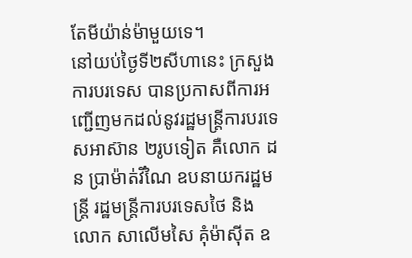តែមីយ៉ាន់ម៉ាមួយទេ។
នៅយប់ថ្ងៃទី២សីហានេះ ក្រសួងការបរទេស បានប្រកាសពីការអញ្ជើញមកដល់នូវរដ្ឋមន្ត្រីការបរទេសអាស៊ាន ២រូបទៀត គឺលោក ដន ប្រាម៉ាត់វីណៃ ឧបនាយករដ្ឋមន្រ្តី រដ្ឋមន្រ្តីការបរទេសថៃ និងលោក សាលើមសៃ គុំម៉ាស៊ីត ឧ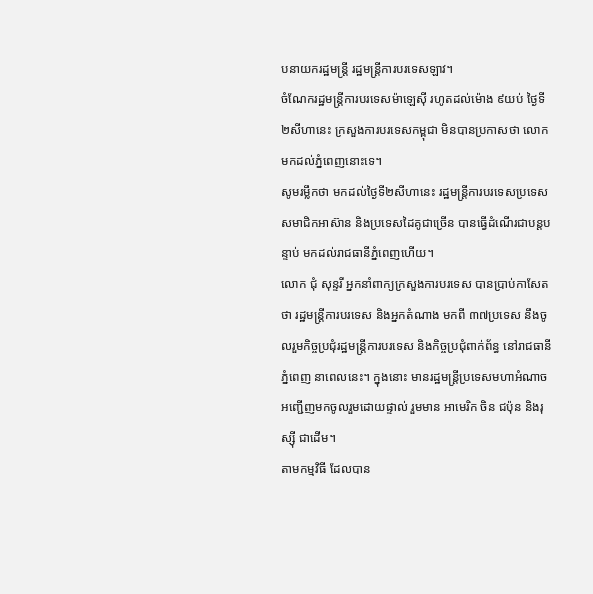បនាយករដ្ឋមន្ត្រី រដ្ឋមន្រ្តីការបរទេសឡាវ។
ចំណែករដ្ឋមន្ត្រីការបរទេសម៉ាឡេស៊ី រហូតដល់ម៉ោង ៩យប់ ថ្ងៃទី២សីហានេះ ក្រសួងការបរទេសកម្ពុជា មិនបានប្រកាសថា លោកមកដល់ភ្នំពេញនោះទេ។
សូមរម្លឹកថា មកដល់ថ្ងៃទី២សីហានេះ រដ្ឋមន្ត្រីការបរទេសប្រទេសសមាជិកអាស៊ាន និងប្រទេសដៃគូជាច្រើន បានធ្វើដំណើរជាបន្តបន្ទាប់ មកដល់រាជធានីភ្នំពេញហើយ។
លោក ជុំ សុន្ទរី អ្នកនាំពាក្យក្រសួងការបរទេស បានប្រាប់កាសែតថា រដ្ឋមន្ត្រីការបរទេស និងអ្នកតំណាង មកពី ៣៧ប្រទេស នឹងចូលរួមកិច្ចប្រជុំរដ្ឋមន្ត្រីការបរទេស និងកិច្ចប្រជុំពាក់ព័ន្ធ នៅរាជធានីភ្នំពេញ នាពេលនេះ។ ក្នុងនោះ មានរដ្ឋមន្ត្រីប្រទេសមហាអំណាច អញ្ជើញមកចូលរួមដោយផ្ទាល់ រួមមាន អាមេរិក ចិន ជប៉ុន និងរុស្ស៊ី ជាដើម។
តាមកម្មវិធី ដែលបាន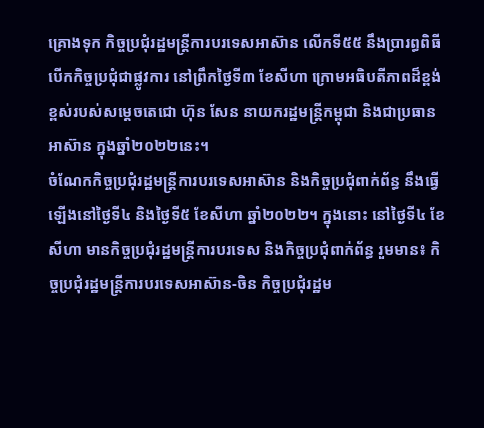គ្រោងទុក កិច្ចប្រជុំរដ្ឋមន្រ្តីការបរទេសអាស៊ាន លើកទី៥៥ នឹងប្រារព្ធពិធីបើកកិច្ចប្រជុំជាផ្លូវការ នៅព្រឹកថ្ងៃទី៣ ខែសីហា ក្រោមអធិបតីភាពដ៏ខ្ពង់ខ្ពស់របស់សម្តេចតេជោ ហ៊ុន សែន នាយករដ្ឋមន្ត្រីកម្ពុជា និងជាប្រធានអាស៊ាន ក្នុងឆ្នាំ២០២២នេះ។
ចំណែកកិច្ចប្រជុំរដ្ឋមន្ត្រីការបរទេសអាស៊ាន និងកិច្ចប្រជុំពាក់ព័ន្ធ នឹងធ្វើឡើងនៅថ្ងៃទី៤ និងថ្ងៃទី៥ ខែសីហា ឆ្នាំ២០២២។ ក្នុងនោះ នៅថ្ងៃទី៤ ខែសីហា មានកិច្ចប្រជុំរដ្ឋមន្ត្រីការបរទេស និងកិច្ចប្រជុំពាក់ព័ន្ធ រួមមាន៖ កិច្ចប្រជុំរដ្ឋមន្ត្រីការបរទេសអាស៊ាន-ចិន កិច្ចប្រជុំរដ្ឋម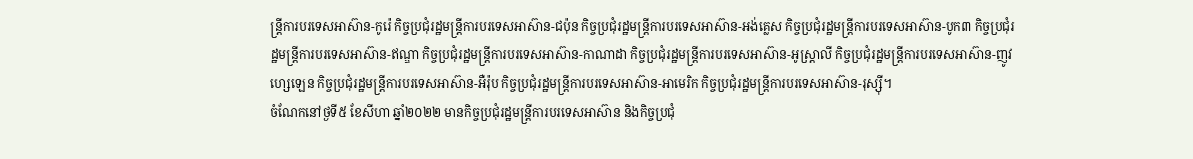ន្ត្រីការបរទេសអាស៊ាន-កូរ៉េ កិច្ចប្រជុំរដ្ឋមន្ត្រីការបរទេសអាស៊ាន-ជប៉ុន កិច្ចប្រជុំរដ្ឋមន្ត្រីការបរទេសអាស៊ាន-អង់គ្លេស កិច្ចប្រជុំរដ្ឋមន្ត្រីការបរទេសអាស៊ាន-បូក៣ កិច្ចប្រជុំរដ្ឋមន្ត្រីការបរទេសអាស៊ាន-ឥណ្ឌា កិច្ចប្រជុំរដ្ឋមន្ត្រីការបរទេសអាស៊ាន-កាណាដា កិច្ចប្រជុំរដ្ឋមន្ត្រីការបរទេសអាស៊ាន-អូស្ត្រាលី កិច្ចប្រជុំរដ្ឋមន្ត្រីការបរទេសអាស៊ាន-ញូវហ្សេឡេន កិច្ចប្រជុំរដ្ឋមន្ត្រីការបរទេសអាស៊ាន-អឺរ៉ុប កិច្ចប្រជុំរដ្ឋមន្ត្រីការបរទេសអាស៊ាន-អាមេរិក កិច្ចប្រជុំរដ្ឋមន្ត្រីការបរទេសអាស៊ាន-រុស្ស៊ី។
ចំណែកនៅថ្ងទី៥ ខែសីហា ឆ្នាំ២០២២ មានកិច្ចប្រជុំរដ្ឋមន្ត្រីការបរទេសអាស៊ាន និងកិច្ចប្រជុំ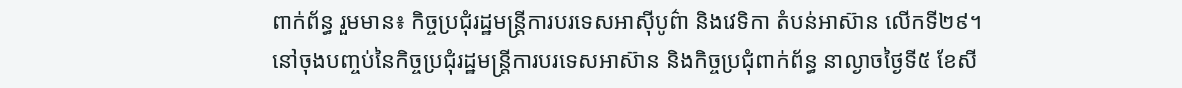ពាក់ព័ន្ធ រួមមាន៖ កិច្ចប្រជុំរដ្ឋមន្ត្រីការបរទេសអាស៊ីបូព៌ា និងវេទិកា តំបន់អាស៊ាន លើកទី២៩។
នៅចុងបញ្ចប់នៃកិច្ចប្រជុំរដ្ឋមន្ត្រីការបរទេសអាស៊ាន និងកិច្ចប្រជុំពាក់ព័ន្ធ នាល្ងាចថ្ងៃទី៥ ខែសី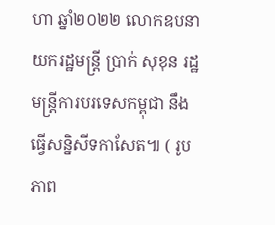ហា ឆ្នាំ២០២២ លោកឧបនាយករដ្ឋមន្ត្រី ប្រាក់ សុខុន រដ្ឋមន្ត្រីការបរទេសកម្ពុជា នឹងធ្វើសន្និសីទកាសែត៕ ( រូបភាព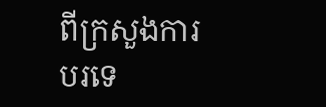ពីក្រសួងការបរទេ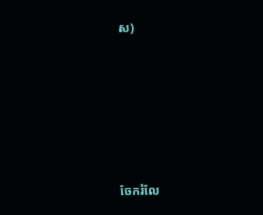ស)






ចែករំលែ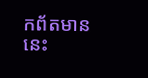កព័តមាននេះ